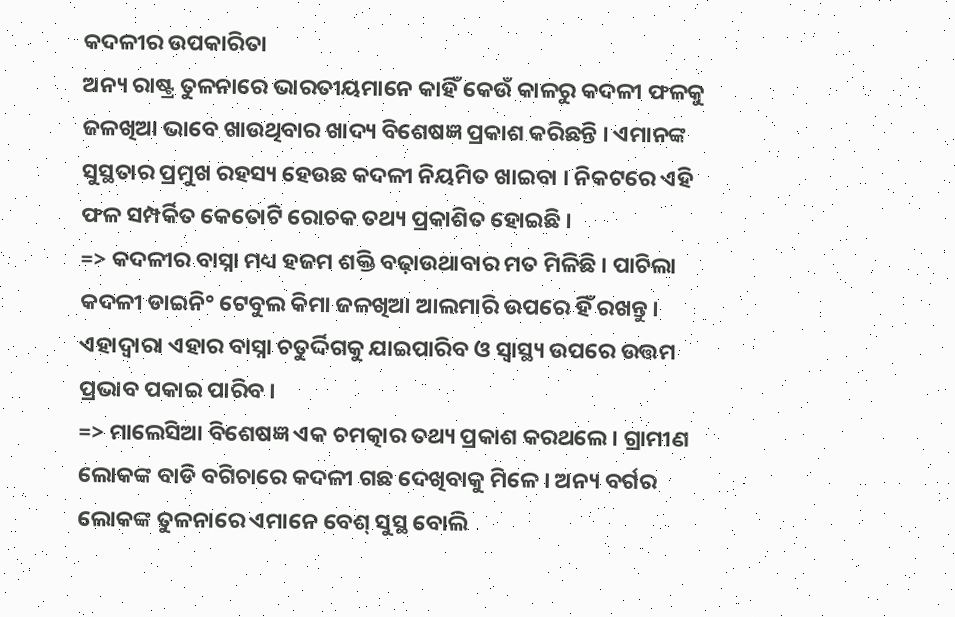କଦଳୀର ଉପକାରିତା
ଅନ୍ୟ ରାଷ୍ଟ୍ର ତୁଳନାରେ ଭାରତୀୟମାନେ କାହିଁ କେଉଁ କାଳରୁ କଦଳୀ ଫଳକୁ ଜଳଖିଆ ଭାବେ ଖାଉଥିବାର ଖାଦ୍ୟ ବିଶେଷଜ୍ଞ ପ୍ରକାଶ କରିଛନ୍ତି । ଏମାନଙ୍କ ସୁସ୍ଥତାର ପ୍ରମୁଖ ରହସ୍ୟ ହେଉଛ କଦଳୀ ନିୟମିତ ଖାଇବା । ନିକଟରେ ଏହି ଫଳ ସମ୍ପର୍କିତ କେତୋଟି ରୋଚକ ତଥ୍ୟ ପ୍ରକାଶିତ ହୋଇଛି ।
=> କଦଳୀର ବାସ୍ନା ମଧ୍ୟ ହଜମ ଶକ୍ତି ବଢ଼ାଉଥାବାର ମତ ମିଳିଛି । ପାଚିଲା କଦଳୀ ଡାଇନି° ଟେବୁଲ କିମା ଜଳଖିଆ ଆଲମାରି ଉପରେ ହିଁ ରଖନ୍ତୁ । ଏହାଦ୍ୱାରା ଏହାର ବାସ୍ନା ଚତୁର୍ଦ୍ଦିଗକୁ ଯାଇପାରିବ ଓ ସ୍ଵାସ୍ଥ୍ୟ ଉପରେ ଉତ୍ତମ ପ୍ରଭାବ ପକାଇ ପାରିବ ।
=> ମାଲେସିଆ ବିଶେଷଜ୍ଞ ଏକ ଚମତ୍କାର ତଥ୍ୟ ପ୍ରକାଶ କରଥଲେ । ଗ୍ରାମୀଣ ଲୋକଙ୍କ ବାଡି ବଗିଚାରେ କଦଳୀ ଗଛ ଦେଖିବାକୁ ମିଳେ । ଅନ୍ୟ ବର୍ଗର ଲୋକଙ୍କ ତୁଳନାରେ ଏମାନେ ବେଶ୍ ସୁସ୍ଥ ବୋଲି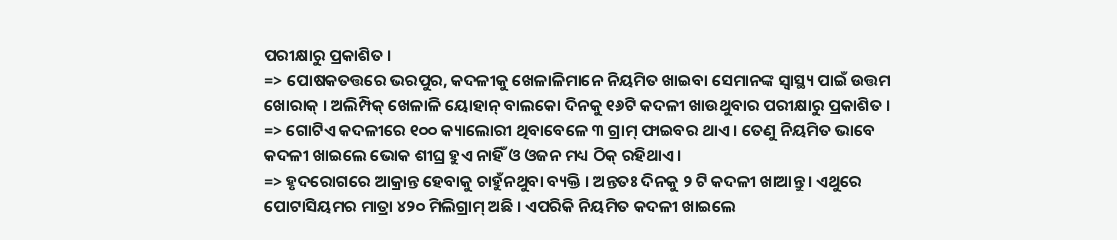ପରୀକ୍ଷାରୁ ପ୍ରକାଶିତ ।
=> ପୋଷକତତ୍ତରେ ଭରପୁର, କଦଳୀକୁ ଖେଳାଳିମାନେ ନିୟମିତ ଖାଇବା ସେମାନଙ୍କ ସ୍ଵାସ୍ଥ୍ୟ ପାଇଁ ଉତ୍ତମ ଖୋରାକ୍ । ଅଲିମ୍ପିକ୍ ଖେଳାଳି ୟୋହାନ୍ ବାଲକୋ ଦିନକୁ ୧୬ଟି କଦଳୀ ଖାଉଥୁବାର ପରୀକ୍ଷାରୁ ପ୍ରକାଶିତ ।
=> ଗୋଟିଏ କଦଳୀରେ ୧୦୦ କ୍ୟାଲୋରୀ ଥିବାବେଳେ ୩ ଗ୍ରାମ୍ ଫାଇବର ଥାଏ । ତେଣୁ ନିୟମିତ ଭାବେ କଦଳୀ ଖାଇଲେ ଭୋକ ଶୀଘ୍ର ହୁଏ ନାହିଁ ଓ ଓଜନ ମଧ୍ୟ ଠିକ୍ ରହିଥାଏ ।
=> ହୃଦରୋଗରେ ଆକ୍ରାନ୍ତ ହେବାକୁ ଚାହୁଁନଥୁବା ବ୍ୟକ୍ତି । ଅନ୍ତତଃ ଦିନକୁ ୨ ଟି କଦଳୀ ଖାଆନ୍ତୁ । ଏଥୁରେ ପୋଟାସିୟମର ମାତ୍ରା ୪୨୦ ମିଲିଗ୍ରାମ୍ ଅଛି । ଏପରିକି ନିୟମିତ କଦଳୀ ଖାଇଲେ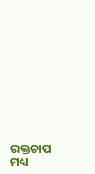ରକ୍ତଚାପ ମଧ୍ୟ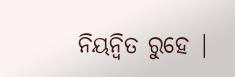ନିୟନ୍ବିତ ରୁହେ |